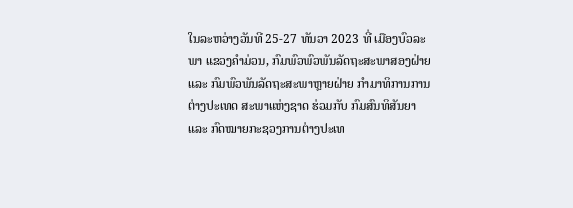ໃນລະຫວ່າງວັນທີ 25-27 ທັນວາ 2023 ທີ່ ເມືອງບົວລະພາ ແຂວງຄໍາມ່ວນ, ກົມພົວພົວພັນລັດຖະສະພາສອງຝ່າຍ ແລະ ກົມພົວພັນລັດຖະສະພາຫຼາຍຝ່າຍ ກຳມາທິການການຕ່າງປະເທດ ສະພາແຫ່ງຊາດ ຮ່ວມກັບ ກົມສົນທິສັນຍາ ແລະ ກົດໝາຍກະຊວງການຕ່າງປະເທ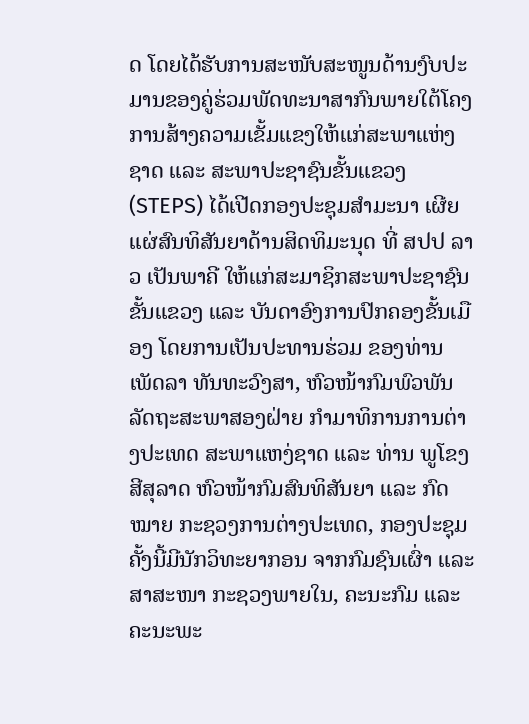ດ ໂດຍໄດ້ຮັບການສະໜັບສະໜູນດ້ານງົບປະມານຂອງຄູ່ຮ່ວມພັດທະນາສາກົນພາຍໃຕ້ໂຄງການສ້າງຄວາມເຂັ້ມແຂງໃຫ້ແກ່ສະພາແຫ່ງຊາດ ແລະ ສະພາປະຊາຊົນຂັ້ນແຂວງ (STEPS) ໄດ້ເປີດກອງປະຊຸມສໍາມະນາ ເຜີຍແຜ່ສົນທິສັນຍາດ້ານສິດທິມະນຸດ ທີ່ ສປປ ລາວ ເປັນພາຄີ ໃຫ້ແກ່ສະມາຊິກສະພາປະຊາຊົນຂັ້ນແຂວງ ແລະ ບັນດາອົງການປົກຄອງຂັ້ນເມືອງ ໂດຍການເປັນປະທານຮ່ວມ ຂອງທ່ານ ເພັດລາ ທັນທະວົງສາ, ຫົວໜ້າກົມພົວພັນລັດຖະສະພາສອງຝ່າຍ ກຳມາທິການການຕ່າງປະເທດ ສະພາແຫງ່ຊາດ ແລະ ທ່ານ ພູໂຂງ ສີສຸລາດ ຫົວໜ້າກົມສົນທິສັນຍາ ແລະ ກົດໝາຍ ກະຊວງການຕ່າງປະເທດ, ກອງປະຊຸມຄັ້ງນີ້ມີນັກວິທະຍາກອນ ຈາກກົມຊົນເຜົ່າ ແລະ ສາສະໜາ ກະຊວງພາຍໃນ, ຄະນະກົມ ແລະ ຄະນະພະ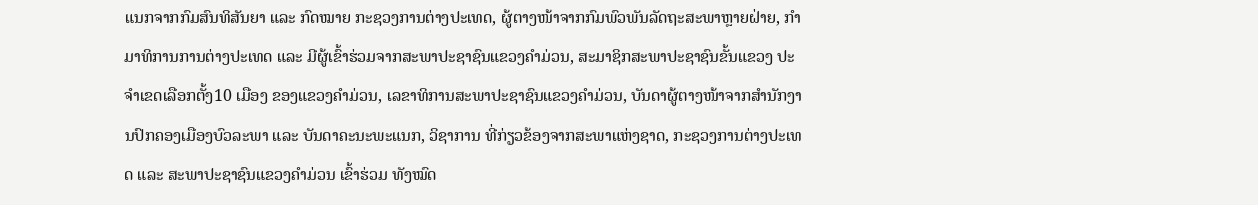ແນກຈາກກົມສົນທິສັນຍາ ແລະ ກົດໝາຍ ກະຊວງການຕ່າງປະເທດ, ຜູ້ຕາງໜ້າຈາກກົມພົວພັນລັດຖະສະພາຫຼາຍຝ່າຍ, ກຳມາທິການການຕ່າງປະເທດ ແລະ ມີຜູ້ເຂົ້າຮ່ວມຈາກສະພາປະຊາຊົນແຂວງຄຳມ່ວນ, ສະມາຊິກສະພາປະຊາຊົນຂັ້ນແຂວງ ປະຈຳເຂດເລືອກຕັ້ງ10 ເມືອງ ຂອງແຂວງຄຳມ່ວນ, ເລຂາທິການສະພາປະຊາຊົນແຂວງຄຳມ່ວນ, ບັນດາຜູ້ຕາງໜ້າຈາກສຳນັກງານປົກຄອງເມືອງບົວລະພາ ແລະ ບັນດາຄະນະພະແນກ, ວິຊາການ ທີ່ກ່ຽວຂ້ອງຈາກສະພາແຫ່ງຊາດ, ກະຊວງການຕ່າງປະເທດ ແລະ ສະພາປະຊາຊົນແຂວງຄຳມ່ວນ ເຂົ້າຮ່ວມ ທັງໝົດ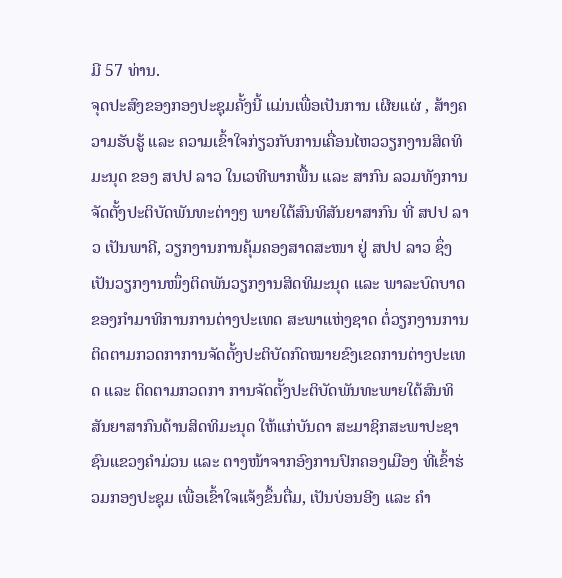ມີ 57 ທ່ານ.
ຈຸດປະສົງຂອງກອງປະຊຸມຄັ້ງນີ້ ແມ່ນເພື່ອເປັນການ ເຜີຍແຜ່ , ສ້າງຄວາມຮັບຮູ້ ແລະ ຄວາມເຂົ້າໃຈກ່ຽວກັບການເຄື່ອນໄຫວວຽກງານສິດທິມະນຸດ ຂອງ ສປປ ລາວ ໃນເວທີພາກພື້ນ ແລະ ສາກົນ ລວມທັງການຈັດຕັ້ງປະຕິບັດພັນທະຕ່າງໆ ພາຍໃຕ້ສົນທິສັນຍາສາກົນ ທີ່ ສປປ ລາວ ເປັນພາຄີ, ວຽກງານການຄຸ້ມຄອງສາດສະໜາ ຢູ່ ສປປ ລາວ ຊຶ່ງເປັນວຽກງານໜຶ່ງຕິດພັນວຽກງານສິດທິມະນຸດ ແລະ ພາລະບົດບາດຂອງກຳມາທິການການຕ່າງປະເທດ ສະພາແຫ່ງຊາດ ຕໍ່ວຽກງານການຕິດຕາມກວດກາການຈັດຕັ້ງປະຕິບັດກົດໝາຍຂົງເຂດການຕ່າງປະເທດ ແລະ ຕິດຕາມກວດກາ ການຈັດຕັ້ງປະຕິບັດພັນທະພາຍໃຕ້ສົນທິສັນຍາສາກົນດ້ານສິດທິມະນຸດ ໃຫ້ແກ່ບັນດາ ສະມາຊິກສະພາປະຊາຊົນແຂວງຄໍາມ່ວນ ແລະ ຕາງໜ້າຈາກອົງການປົກຄອງເມືອງ ທີ່ເຂົ້າຮ່ວມກອງປະຊຸມ ເພື່ອເຂົ້າໃຈແຈ້ງຂຶ້ນຕື່ມ, ເປັນບ່ອນອີງ ແລະ ຄໍາ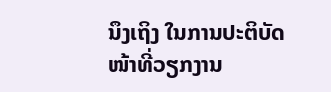ນຶງເຖິງ ໃນການປະຕິບັດໜ້າທີ່ວຽກງານ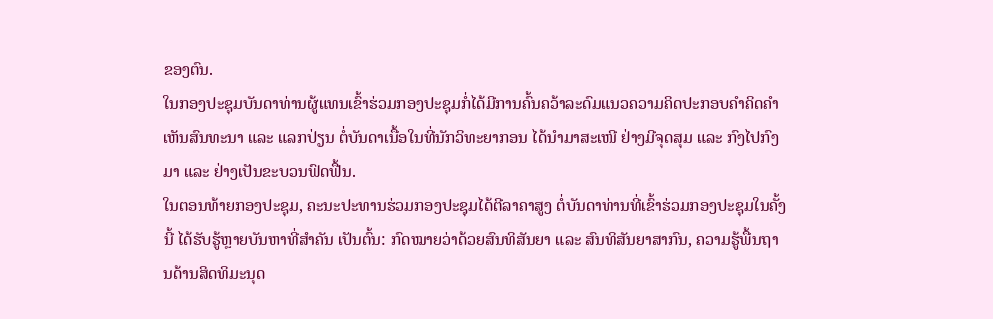ຂອງຕົນ.
ໃນກອງປະຊຸມບັນດາທ່ານຜູ້ແທນເຂົ້າຮ່ວມກອງປະຊຸມກໍ່ໄດ້ມີການຄົ້ນຄວ້າລະດົມແນວຄວາມຄິດປະກອບຄຳຄິດຄຳເຫັນສົນທະນາ ແລະ ແລກປ່ຽນ ຕໍ່ບັນດາເນື້ອໃນທີ່ນັກວິທະຍາກອນ ໄດ້ນຳມາສະເໜີ ຢ່າງມີຈຸດສຸມ ແລະ ກົງໄປກົງມາ ແລະ ຢ່າງເປັນຂະບວນຟົດຟື້ນ.
ໃນຕອນທ້າຍກອງປະຊຸມ, ຄະນະປະທານຮ່ວມກອງປະຊຸມໄດ້ຕີລາຄາສູງ ຕໍ່ບັນດາທ່ານທີ່ເຂົ້າຮ່ວມກອງປະຊຸມໃນຄັ້ງນີ້ ໄດ້ຮັບຮູ້ຫຼາຍບັນຫາທີ່ສຳຄັນ ເປັນຕົ້ນ: ກົດໝາຍວ່າດ້ວຍສົນທິສັນຍາ ແລະ ສົນທິສັນຍາສາກົນ, ຄວາມຮູ້ພື້ນຖານດ້ານສິດທິມະນຸດ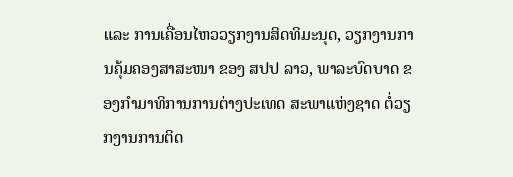ແລະ ການເຄື່ອນໄຫວວຽກງານສິດທິມະນຸດ, ວຽກງານການຄຸ້ມຄອງສາສະໜາ ຂອງ ສປປ ລາວ, ພາລະບົດບາດ ຂອງກຳມາທິການການຕ່າງປະເທດ ສະພາແຫ່ງຊາດ ຕໍ່ວຽກງານການຕິດ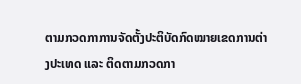ຕາມກວດກາການຈັດຕັ້ງປະຕິບັດກົດໝາຍເຂດການຕ່າງປະເທດ ແລະ ຕິດຕາມກວດກາ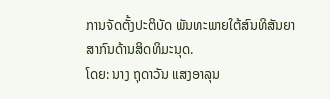ການຈັດຕັ້ງປະຕິບັດ ພັນທະພາຍໃຕ້ສົນທິສັນຍາສາກົນດ້ານສິດທິມະນຸດ.
ໂດຍ: ນາງ ຖຸດາວັນ ແສງອາລຸນ